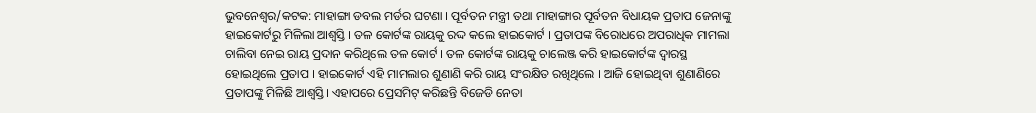ଭୁବନେଶ୍ବର/କଟକ: ମାହାଙ୍ଗା ଡବଲ ମର୍ଡର ଘଟଣା । ପୂର୍ବତନ ମନ୍ତ୍ରୀ ତଥା ମାହାଙ୍ଗାର ପୂର୍ବତନ ବିଧାୟକ ପ୍ରତାପ ଜେନାଙ୍କୁ ହାଇକୋର୍ଟରୁ ମିଳିଲା ଆଶ୍ୱସ୍ତି । ତଳ କୋର୍ଟଙ୍କ ରାୟକୁ ରଦ୍ଦ କଲେ ହାଇକୋର୍ଟ । ପ୍ରତାପଙ୍କ ବିରୋଧରେ ଅପରାଧିକ ମାମଲା ଚାଲିବା ନେଇ ରାୟ ପ୍ରଦାନ କରିଥିଲେ ତଳ କୋର୍ଟ । ତଳ କୋର୍ଟଙ୍କ ରାୟକୁ ଚାଲେଞ୍ଜ କରି ହାଇକୋର୍ଟଙ୍କ ଦ୍ୱାରସ୍ଥ ହୋଇଥିଲେ ପ୍ରତାପ । ହାଇକୋର୍ଟ ଏହି ମାମଲାର ଶୁଣାଣି କରି ରାୟ ସଂରକ୍ଷିତ ରଖିଥିଲେ । ଆଜି ହୋଇଥିବା ଶୁଣାଣିରେ ପ୍ରତାପଙ୍କୁ ମିଳିଛି ଆଶ୍ୱସ୍ତି। ଏହାପରେ ପ୍ରେସମିଟ୍ କରିଛନ୍ତି ବିଜେଡି ନେତା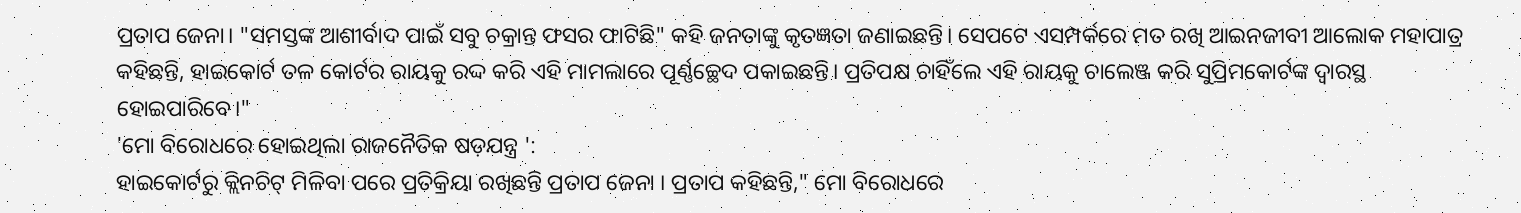ପ୍ରତାପ ଜେନା। "ସମସ୍ତଙ୍କ ଆଶୀର୍ବାଦ ପାଇଁ ସବୁ ଚକ୍ରାନ୍ତ ଫସର ଫାଟିଛି" କହି ଜନତାଙ୍କୁ କୃତଜ୍ଞତା ଜଣାଇଛନ୍ତି। ସେପଟେ ଏସମ୍ପର୍କରେ ମତ ରଖି ଆଇନଜୀବୀ ଆଲୋକ ମହାପାତ୍ର କହିଛନ୍ତି, ହାଇକୋର୍ଟ ତଳ କୋର୍ଟର ରାୟକୁ ରଦ୍ଦ କରି ଏହି ମାମଲାରେ ପୂର୍ଣ୍ଣଚ୍ଛେଦ ପକାଇଛନ୍ତି। ପ୍ରତିପକ୍ଷ ଚାହିଁଲେ ଏହି ରାୟକୁ ଚାଲେଞ୍ଜ କରି ସୁପ୍ରିମକୋର୍ଟଙ୍କ ଦ୍ୱାରସ୍ଥ ହୋଇପାରିବେ।"
'ମୋ ବିରୋଧରେ ହୋଇଥିଲା ରାଜନୈତିକ ଷଡ଼ଯନ୍ତ୍ର ':
ହାଇକୋର୍ଟରୁ କ୍ଲିନଚିଟ୍ ମିଳିବା ପରେ ପ୍ରତିକ୍ରିୟା ରଖିଛନ୍ତି ପ୍ରତାପ ଜେନା । ପ୍ରତାପ କହିଛନ୍ତି," ମୋ ବିରୋଧରେ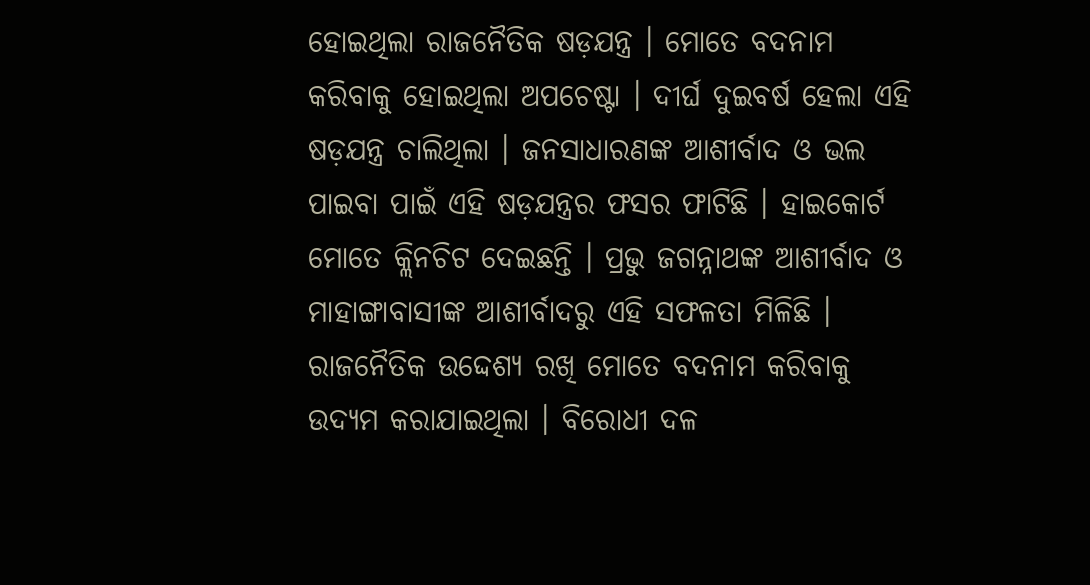ହୋଇଥିଲା ରାଜନୈତିକ ଷଡ଼ଯନ୍ତ୍ର । ମୋତେ ବଦନାମ କରିବାକୁ ହୋଇଥିଲା ଅପଚେଷ୍ଟା । ଦୀର୍ଘ ଦୁଇବର୍ଷ ହେଲା ଏହି ଷଡ଼ଯନ୍ତ୍ର ଚାଲିଥିଲା । ଜନସାଧାରଣଙ୍କ ଆଶୀର୍ବାଦ ଓ ଭଲ ପାଇବା ପାଇଁ ଏହି ଷଡ଼ଯନ୍ତ୍ରର ଫସର ଫାଟିଛି । ହାଇକୋର୍ଟ ମୋତେ କ୍ଲିନଚିଟ ଦେଇଛନ୍ତି । ପ୍ରଭୁ ଜଗନ୍ନାଥଙ୍କ ଆଶୀର୍ବାଦ ଓ ମାହାଙ୍ଗାବାସୀଙ୍କ ଆଶୀର୍ବାଦରୁ ଏହି ସଫଳତା ମିଳିଛି । ରାଜନୈତିକ ଉଦ୍ଦେଶ୍ୟ ରଖି ମୋତେ ବଦନାମ କରିବାକୁ ଉଦ୍ୟମ କରାଯାଇଥିଲା । ବିରୋଧୀ ଦଳ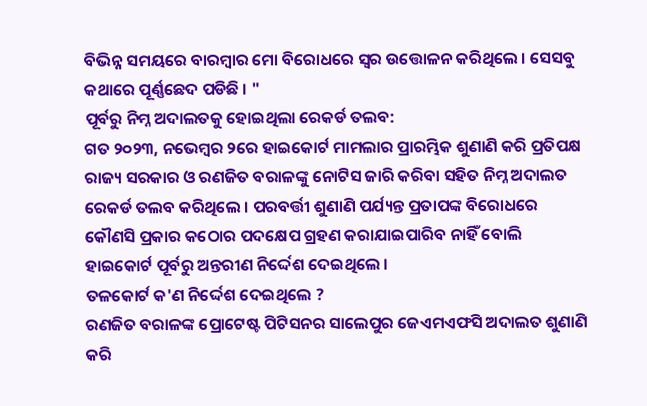ବିଭିନ୍ନ ସମୟରେ ବାରମ୍ବାର ମୋ ବିରୋଧରେ ସ୍ୱର ଉତ୍ତୋଳନ କରିଥିଲେ । ସେସବୁ କଥାରେ ପୂର୍ଣ୍ଣଛେଦ ପଡିଛି । "
ପୂର୍ବରୁ ନିମ୍ନ ଅଦାଲତକୁ ହୋଇଥିଲା ରେକର୍ଡ ତଲବ:
ଗତ ୨୦୨୩, ନଭେମ୍ବର ୨ରେ ହାଇକୋର୍ଟ ମାମଲାର ପ୍ରାରମ୍ଭିକ ଶୁଣାଣି କରି ପ୍ରତିପକ୍ଷ ରାଜ୍ୟ ସରକାର ଓ ରଣଜିତ ବରାଳଙ୍କୁ ନୋଟିସ ଜାରି କରିବା ସହିତ ନିମ୍ନ ଅଦାଲତ ରେକର୍ଡ ତଲବ କରିଥିଲେ । ପରବର୍ତ୍ତୀ ଶୁଣାଣି ପର୍ଯ୍ୟନ୍ତ ପ୍ରତାପଙ୍କ ବିରୋଧରେ କୌଣସି ପ୍ରକାର କଠୋର ପଦକ୍ଷେପ ଗ୍ରହଣ କରାଯାଇପାରିବ ନାହିଁ ବୋଲି ହାଇକୋର୍ଟ ପୂର୍ବରୁ ଅନ୍ତରୀଣ ନିର୍ଦ୍ଦେଶ ଦେଇଥିଲେ ।
ତଳକୋର୍ଟ କ'ଣ ନିର୍ଦ୍ଦେଶ ଦେଇଥିଲେ ?
ରଣଜିତ ବରାଳଙ୍କ ପ୍ରୋଟେଷ୍ଟ ପିଟିସନର ସାଲେପୁର ଜେଏମଏଫସି ଅଦାଲତ ଶୁଣାଣି କରି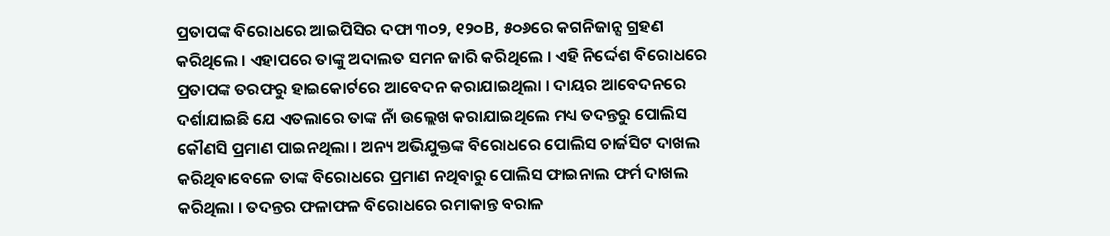ପ୍ରତାପଙ୍କ ବିରୋଧରେ ଆଇପିସିର ଦଫା ୩୦୨, ୧୨୦B, ୫୦୬ରେ କଗନିଜାନ୍ସ ଗ୍ରହଣ କରିଥିଲେ । ଏହାପରେ ତାଙ୍କୁ ଅଦାଲତ ସମନ ଜାରି କରିଥିଲେ । ଏହି ନିର୍ଦ୍ଦେଶ ବିରୋଧରେ ପ୍ରତାପଙ୍କ ତରଫରୁ ହାଇକୋର୍ଟରେ ଆବେଦନ କରାଯାଇଥିଲା । ଦାୟର ଆବେଦନରେ ଦର୍ଶାଯାଇଛି ଯେ ଏତଲାରେ ତାଙ୍କ ନାଁ ଉଲ୍ଲେଖ କରାଯାଇଥିଲେ ମଧ୍ୟ ତଦନ୍ତରୁ ପୋଲିସ କୌଣସି ପ୍ରମାଣ ପାଇନଥିଲା । ଅନ୍ୟ ଅଭିଯୁକ୍ତଙ୍କ ବିରୋଧରେ ପୋଲିସ ଚାର୍ଜସିଟ ଦାଖଲ କରିଥିବାବେଳେ ତାଙ୍କ ବିରୋଧରେ ପ୍ରମାଣ ନଥିବାରୁ ପୋଲିସ ଫାଇନାଲ ଫର୍ମ ଦାଖଲ କରିଥିଲା । ତଦନ୍ତର ଫଳାଫଳ ବିରୋଧରେ ରମାକାନ୍ତ ବରାଳ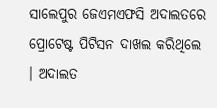ସାଲେପୁର ଜେଏମଏଫସି ଅଦାଲତରେ ପ୍ରୋଟେଷ୍ଟ ପିଟିସନ ଦାଖଲ କରିଥିଲେ । ଅଦାଲତ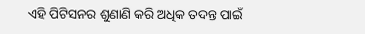ଏହି ପିଟିସନର ଶୁଣାଣି କରି ଅଧିକ ତଦନ୍ତ ପାଇଁ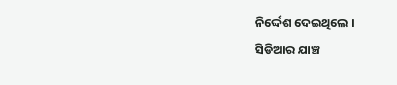ନିର୍ଦ୍ଦେଶ ଦେଇଥିଲେ ।
ସିଡିଆର ଯାଞ୍ଚ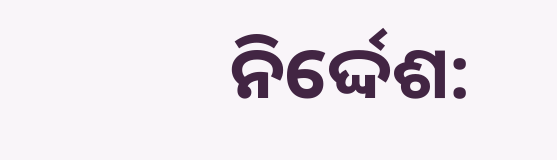ନିର୍ଦ୍ଦେଶ: